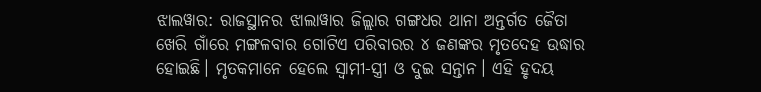ଝାଲୱାର: ରାଜସ୍ଥାନର ଝାଲାୱାର ଜିଲ୍ଲାର ଗଙ୍ଗଧର ଥାନା ଅନ୍ତର୍ଗତ ଜୈତା ଖେରି ଗାଁରେ ମଙ୍ଗଳବାର ଗୋଟିଏ ପରିବାରର ୪ ଜଣଙ୍କର ମୃତଦେହ ଉଦ୍ଧାର ହୋଇଛି। ମୃତକମାନେ ହେଲେ ସ୍ବାମୀ-ସ୍ତ୍ରୀ ଓ ଦୁଇ ସନ୍ତାନ। ଏହି ହୃଦୟ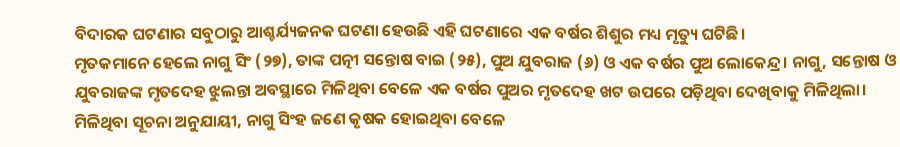ବିଦାରକ ଘଟଣାର ସବୁଠାରୁ ଆଶ୍ଚର୍ଯ୍ୟଜନକ ଘଟଣା ହେଉଛି ଏହି ଘଟଣାରେ ଏକ ବର୍ଷର ଶିଶୁର ମଧ୍ୟ ମୃତ୍ୟୁ ଘଟିଛି।
ମୃତକମାନେ ହେଲେ ନାଗୁ ସିଂ (୨୭), ତାଙ୍କ ପତ୍ନୀ ସନ୍ତୋଷ ବାଇ (୨୫), ପୁଅ ଯୁବରାଜ (୬) ଓ ଏକ ବର୍ଷର ପୁଅ ଲୋକେନ୍ଦ୍ର। ନାଗୁ, ସନ୍ତୋଷ ଓ ଯୁବରାଜଙ୍କ ମୃତଦେହ ଝୁଲନ୍ତା ଅବସ୍ଥାରେ ମିଳିଥିବା ବେଳେ ଏକ ବର୍ଷର ପୁଅର ମୃତଦେହ ଖଟ ଉପରେ ପଡ଼ିଥିବା ଦେଖିବାକୁ ମିଳିଥିଲା।
ମିଳିଥିବା ସୂଚନା ଅନୁଯାୟୀ, ନାଗୁ ସିଂହ ଜଣେ କୃଷକ ହୋଇଥିବା ବେଳେ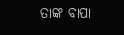ତାଙ୍କ ବାପା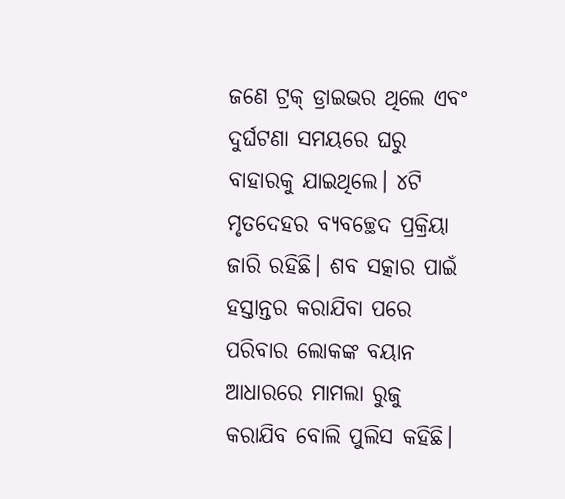ଜଣେ ଟ୍ରକ୍ ଡ୍ରାଇଭର ଥିଲେ ଏବଂ ଦୁର୍ଘଟଣା ସମୟରେ ଘରୁ ବାହାରକୁ ଯାଇଥିଲେ। ୪ଟି ମୃତଦେହର ବ୍ୟବଚ୍ଛେଦ ପ୍ରକ୍ରିୟା ଜାରି ରହିଛି। ଶବ ସତ୍କାର ପାଇଁ ହସ୍ତାନ୍ତର କରାଯିବା ପରେ ପରିବାର ଲୋକଙ୍କ ବୟାନ ଆଧାରରେ ମାମଲା ରୁଜୁ କରାଯିବ ବୋଲି ପୁଲିସ କହିଛି।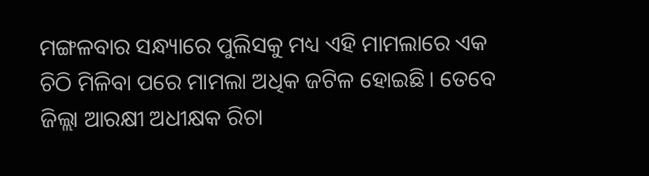ମଙ୍ଗଳବାର ସନ୍ଧ୍ୟାରେ ପୁଲିସକୁ ମଧ୍ୟ ଏହି ମାମଲାରେ ଏକ ଚିଠି ମିଳିବା ପରେ ମାମଲା ଅଧିକ ଜଟିଳ ହୋଇଛି। ତେବେ ଜିଲ୍ଲା ଆରକ୍ଷୀ ଅଧୀକ୍ଷକ ରିଚା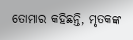ତୋମାର କହିଛନ୍ତି, ମୃତକଙ୍କ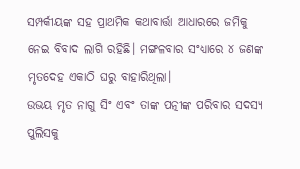ସମ୍ପର୍କୀୟଙ୍କ ସହ ପ୍ରାଥମିକ କଥାବାର୍ତ୍ତା ଆଧାରରେ ଜମିକୁ ନେଇ ବିବାଦ ଲାଗି ରହିଛି। ମଙ୍ଗଳବାର ସଂଧ୍ୟାରେ ୪ ଜଣଙ୍କ ମୃତଦେହ ଏକାଠି ଘରୁ ବାହାରିଥିଲା।
ଉଭୟ ମୃତ ନାଗୁ ସିଂ ଏବଂ ତାଙ୍କ ପତ୍ନୀଙ୍କ ପରିବାର ସଦସ୍ୟ ପୁଲିସକୁ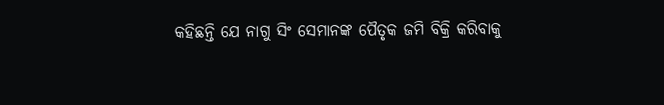କହିଛନ୍ତି ଯେ ନାଗୁ ସିଂ ସେମାନଙ୍କ ପୈତୃକ ଜମି ବିକ୍ରି କରିବାକୁ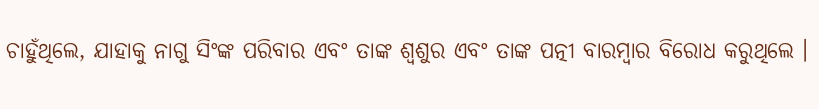ଚାହୁଁଥିଲେ, ଯାହାକୁ ନାଗୁ ସିଂଙ୍କ ପରିବାର ଏବଂ ତାଙ୍କ ଶ୍ୱଶୁର ଏବଂ ତାଙ୍କ ପତ୍ନୀ ବାରମ୍ବାର ବିରୋଧ କରୁଥିଲେ ।